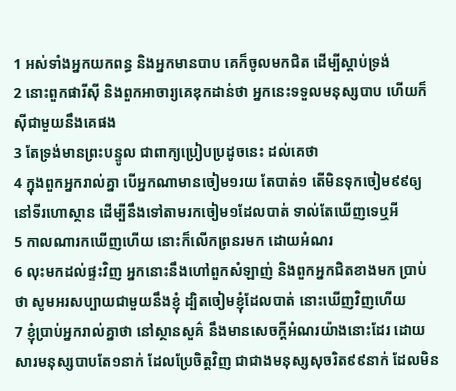1 អស់ទាំងអ្នកយកពន្ធ និងអ្នកមានបាប គេក៏ចូលមកជិត ដើម្បីស្តាប់ទ្រង់
2 នោះពួកផារីស៊ី និងពួកអាចារ្យគេឌុកដាន់ថា អ្នកនេះទទួលមនុស្សបាប ហើយក៏ស៊ីជាមួយនឹងគេផង
3 តែទ្រង់មានព្រះបន្ទូល ជាពាក្យប្រៀបប្រដូចនេះ ដល់គេថា
4 ក្នុងពួកអ្នករាល់គ្នា បើអ្នកណាមានចៀម១រយ តែបាត់១ តើមិនទុកចៀម៩៩ឲ្យនៅទីរហោស្ថាន ដើម្បីនឹងទៅតាមរកចៀម១ដែលបាត់ ទាល់តែឃើញទេឬអី
5 កាលណារកឃើញហើយ នោះក៏លើកព្រនរមក ដោយអំណរ
6 លុះមកដល់ផ្ទះវិញ អ្នកនោះនឹងហៅពួកសំឡាញ់ និងពួកអ្នកជិតខាងមក ប្រាប់ថា សូមអរសប្បាយជាមួយនឹងខ្ញុំ ដ្បិតចៀមខ្ញុំដែលបាត់ នោះឃើញវិញហើយ
7 ខ្ញុំប្រាប់អ្នករាល់គ្នាថា នៅស្ថានសួគ៌ នឹងមានសេចក្ដីអំណរយ៉ាងនោះដែរ ដោយសារមនុស្សបាបតែ១នាក់ ដែលប្រែចិត្តវិញ ជាជាងមនុស្សសុចរិត៩៩នាក់ ដែលមិន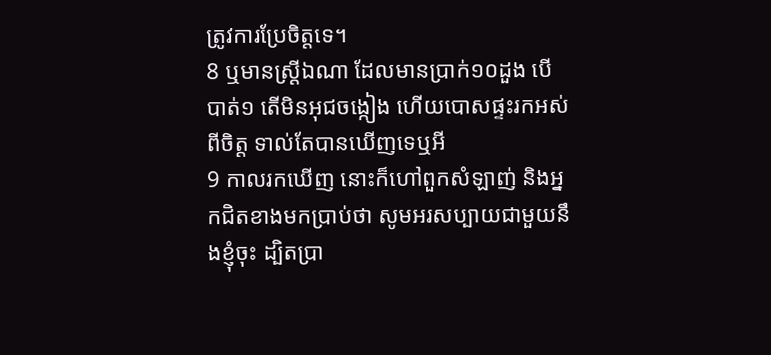ត្រូវការប្រែចិត្តទេ។
8 ឬមានស្ត្រីឯណា ដែលមានប្រាក់១០ដួង បើបាត់១ តើមិនអុជចង្កៀង ហើយបោសផ្ទះរកអស់ពីចិត្ត ទាល់តែបានឃើញទេឬអី
9 កាលរកឃើញ នោះក៏ហៅពួកសំឡាញ់ និងអ្នកជិតខាងមកប្រាប់ថា សូមអរសប្បាយជាមួយនឹងខ្ញុំចុះ ដ្បិតប្រា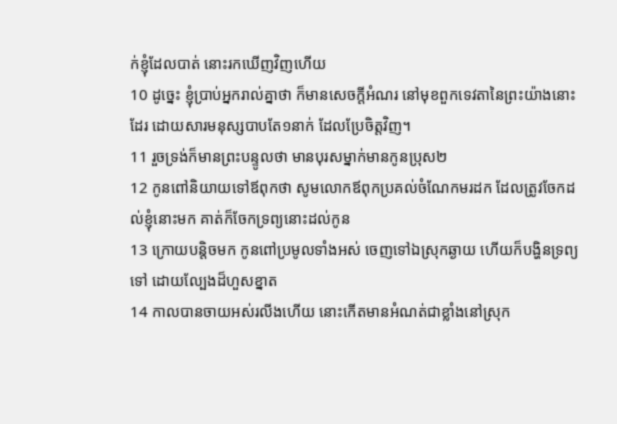ក់ខ្ញុំដែលបាត់ នោះរកឃើញវិញហើយ
10 ដូច្នេះ ខ្ញុំប្រាប់អ្នករាល់គ្នាថា ក៏មានសេចក្ដីអំណរ នៅមុខពួកទេវតានៃព្រះយ៉ាងនោះដែរ ដោយសារមនុស្សបាបតែ១នាក់ ដែលប្រែចិត្តវិញ។
11 រួចទ្រង់ក៏មានព្រះបន្ទូលថា មានបុរសម្នាក់មានកូនប្រុស២
12 កូនពៅនិយាយទៅឪពុកថា សូមលោកឪពុកប្រគល់ចំណែកមរដក ដែលត្រូវចែកដល់ខ្ញុំនោះមក គាត់ក៏ចែកទ្រព្យនោះដល់កូន
13 ក្រោយបន្តិចមក កូនពៅប្រមូលទាំងអស់ ចេញទៅឯស្រុកឆ្ងាយ ហើយក៏បង្ហិនទ្រព្យទៅ ដោយល្បែងដ៏ហួសខ្នាត
14 កាលបានចាយអស់រលីងហើយ នោះកើតមានអំណត់ជាខ្លាំងនៅស្រុក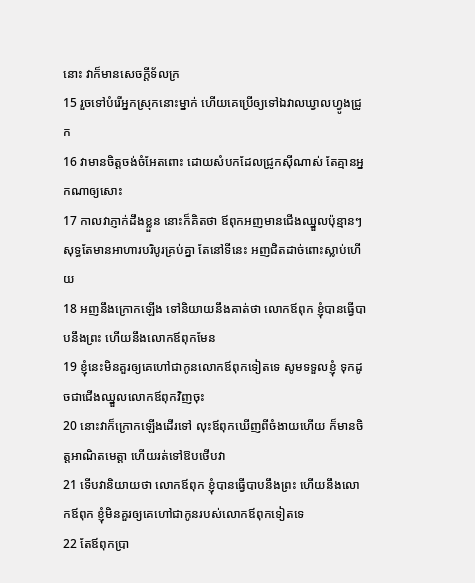នោះ វាក៏មានសេចក្ដីទ័លក្រ
15 រួចទៅបំរើអ្នកស្រុកនោះម្នាក់ ហើយគេប្រើឲ្យទៅឯវាលឃ្វាលហ្វូងជ្រូក
16 វាមានចិត្តចង់ចំអែតពោះ ដោយសំបកដែលជ្រូកស៊ីណាស់ តែគ្មានអ្នកណាឲ្យសោះ
17 កាលវាភ្ញាក់ដឹងខ្លួន នោះក៏គិតថា ឪពុកអញមានជើងឈ្នួលប៉ុន្មានៗ សុទ្ធតែមានអាហារបរិបូរគ្រប់គ្នា តែនៅទីនេះ អញជិតដាច់ពោះស្លាប់ហើយ
18 អញនឹងក្រោកឡើង ទៅនិយាយនឹងគាត់ថា លោកឪពុក ខ្ញុំបានធ្វើបាបនឹងព្រះ ហើយនឹងលោកឪពុកមែន
19 ខ្ញុំនេះមិនគួរឲ្យគេហៅជាកូនលោកឪពុកទៀតទេ សូមទទួលខ្ញុំ ទុកដូចជាជើងឈ្នួលលោកឪពុកវិញចុះ
20 នោះវាក៏ក្រោកឡើងដើរទៅ លុះឪពុកឃើញពីចំងាយហើយ ក៏មានចិត្តអាណិតមេត្តា ហើយរត់ទៅឱបថើបវា
21 ទើបវានិយាយថា លោកឪពុក ខ្ញុំបានធ្វើបាបនឹងព្រះ ហើយនឹងលោកឪពុក ខ្ញុំមិនគួរឲ្យគេហៅជាកូនរបស់លោកឪពុកទៀតទេ
22 តែឪពុកប្រា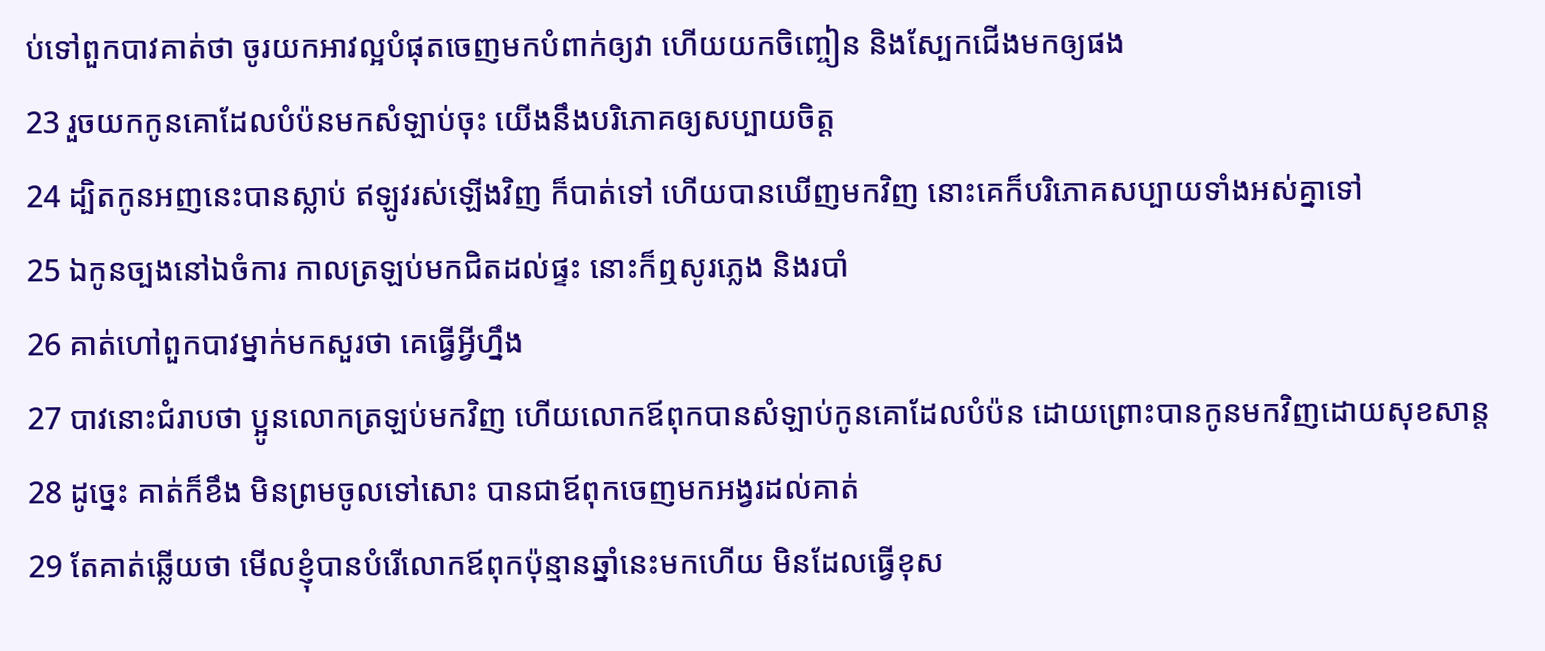ប់ទៅពួកបាវគាត់ថា ចូរយកអាវល្អបំផុតចេញមកបំពាក់ឲ្យវា ហើយយកចិញ្ចៀន និងស្បែកជើងមកឲ្យផង
23 រួចយកកូនគោដែលបំប៉នមកសំឡាប់ចុះ យើងនឹងបរិភោគឲ្យសប្បាយចិត្ត
24 ដ្បិតកូនអញនេះបានស្លាប់ ឥឡូវរស់ឡើងវិញ ក៏បាត់ទៅ ហើយបានឃើញមកវិញ នោះគេក៏បរិភោគសប្បាយទាំងអស់គ្នាទៅ
25 ឯកូនច្បងនៅឯចំការ កាលត្រឡប់មកជិតដល់ផ្ទះ នោះក៏ឮសូរភ្លេង និងរបាំ
26 គាត់ហៅពួកបាវម្នាក់មកសួរថា គេធ្វើអ្វីហ្នឹង
27 បាវនោះជំរាបថា ប្អូនលោកត្រឡប់មកវិញ ហើយលោកឪពុកបានសំឡាប់កូនគោដែលបំប៉ន ដោយព្រោះបានកូនមកវិញដោយសុខសាន្ត
28 ដូច្នេះ គាត់ក៏ខឹង មិនព្រមចូលទៅសោះ បានជាឪពុកចេញមកអង្វរដល់គាត់
29 តែគាត់ឆ្លើយថា មើលខ្ញុំបានបំរើលោកឪពុកប៉ុន្មានឆ្នាំនេះមកហើយ មិនដែលធ្វើខុស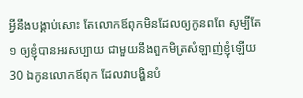អ្វីនឹងបង្គាប់សោះ តែលោកឪពុកមិនដែលឲ្យកូនពពែ សូម្បីតែ១ ឲ្យខ្ញុំបានអរសប្បាយ ជាមួយនឹងពួកមិត្រសំឡាញ់ខ្ញុំឡើយ
30 ឯកូនលោកឪពុក ដែលវាបង្ហិនបំ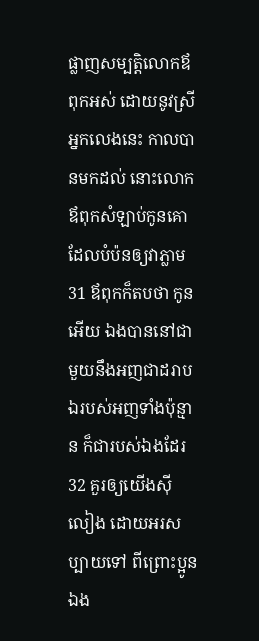ផ្លាញសម្បត្តិលោកឪពុកអស់ ដោយនូវស្រីអ្នកលេងនេះ កាលបានមកដល់ នោះលោកឪពុកសំឡាប់កូនគោ ដែលបំប៉នឲ្យវាភ្លាម
31 ឪពុកក៏តបថា កូនអើយ ឯងបាននៅជាមួយនឹងអញជាដរាប ឯរបស់អញទាំងប៉ុន្មាន ក៏ជារបស់ឯងដែរ
32 គួរឲ្យយើងស៊ីលៀង ដោយអរសប្បាយទៅ ពីព្រោះប្អូនឯង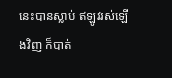នេះបានស្លាប់ ឥឡូវរស់ឡើងវិញ ក៏បាត់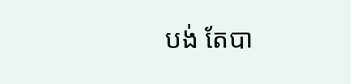បង់ តែបា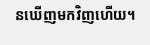នឃើញមកវិញហើយ។